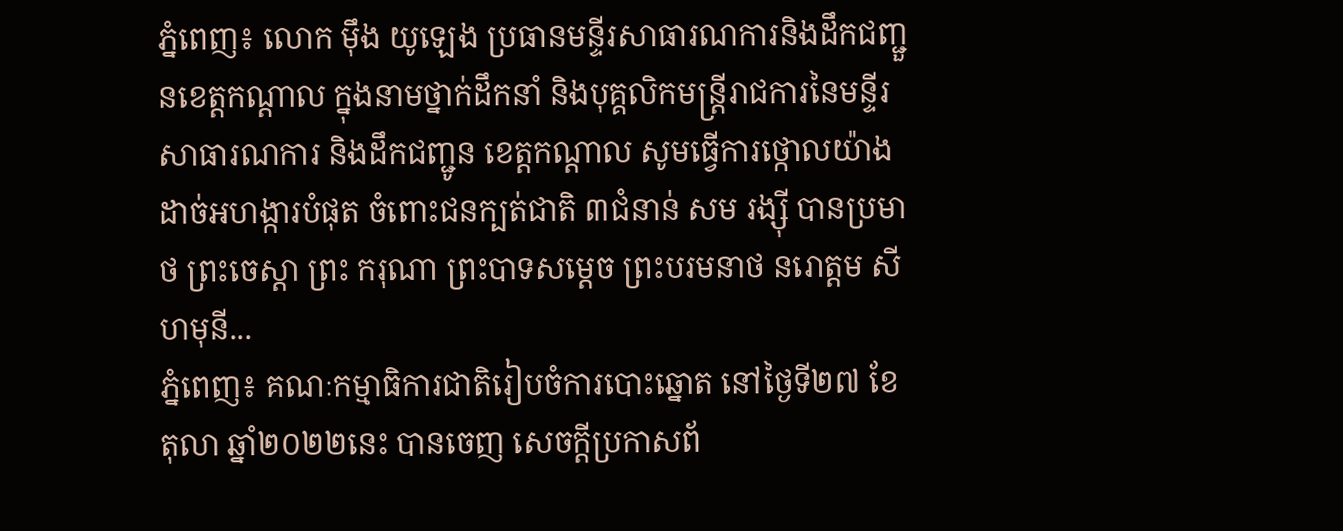ភ្នំពេញ៖ លោក មុឹង យូឡេង ប្រធានមន្ទីរសាធារណការនិងដឹកជញ្ជួនខេត្តកណ្ដាល ក្នុងនាមថ្នាក់ដឹកនាំ និងបុគ្គលិកមន្ត្រីរាជការនៃមន្ទីរសាធារណការ និងដឹកជញ្ជូន ខេត្តកណ្តាល សូមធ្វើការថ្កោលយ៉ាងដាច់អហង្ការបំផុត ចំពោះជនក្បត់ជាតិ ៣ជំនាន់ សម រង្ស៊ី បានប្រមាថ ព្រះចេស្តា ព្រះ ករុណា ព្រះបាទសម្តេច ព្រះបរមនាថ នរោត្ដម សីហមុនី...
ភ្នំពេញ៖ គណៈកម្មាធិការជាតិរៀបចំការបោះឆ្នោត នៅថ្ងៃទី២៧ ខែតុលា ឆ្នាំ២០២២នេះ បានចេញ សេចក្តីប្រកាសព័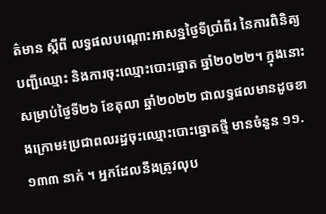ត៌មាន ស្ដីពី លទ្ធផលបណ្ដោះអាសន្នថ្ងៃទីប្រាំពីរ នៃការពិនិត្យបញ្ជីឈ្មោះ និងការចុះឈ្មោះបោះឆ្នោត ឆ្នាំ២០២២។ ក្នុងនោះសម្រាប់ថ្ងៃទី២៦ ខែតុលា ឆ្នាំ២០២២ ជាលទ្ធផលមានដូចខាងក្រោម៖ប្រជាពលរដ្ឋចុះឈ្មោះបោះឆ្នោតថ្មី មានចំនួន ១១.១៣៣ នាក់ ។ អ្នកដែលនឹងត្រូវលុប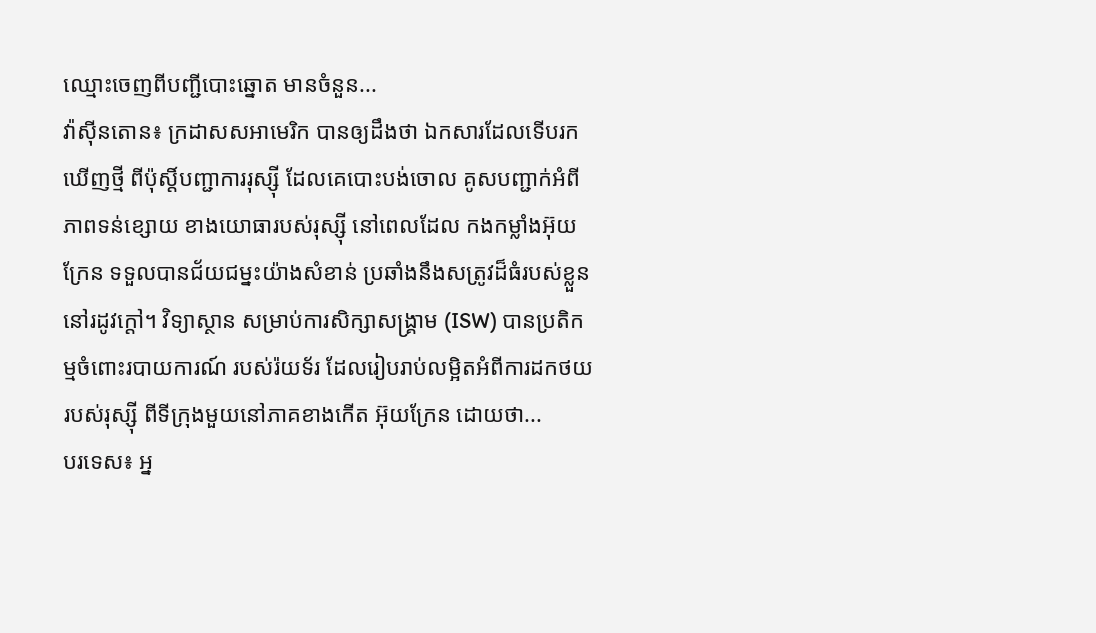ឈ្មោះចេញពីបញ្ជីបោះឆ្នោត មានចំនួន...
វ៉ាស៊ីនតោន៖ ក្រដាសសអាមេរិក បានឲ្យដឹងថា ឯកសារដែលទើបរកឃើញថ្មី ពីប៉ុស្តិ៍បញ្ជាការរុស្ស៊ី ដែលគេបោះបង់ចោល គូសបញ្ជាក់អំពីភាពទន់ខ្សោយ ខាងយោធារបស់រុស្ស៊ី នៅពេលដែល កងកម្លាំងអ៊ុយក្រែន ទទួលបានជ័យជម្នះយ៉ាងសំខាន់ ប្រឆាំងនឹងសត្រូវដ៏ធំរបស់ខ្លួន នៅរដូវក្តៅ។ វិទ្យាស្ថាន សម្រាប់ការសិក្សាសង្គ្រាម (ISW) បានប្រតិកម្មចំពោះរបាយការណ៍ របស់រ៉យទ័រ ដែលរៀបរាប់លម្អិតអំពីការដកថយ របស់រុស្ស៊ី ពីទីក្រុងមួយនៅភាគខាងកើត អ៊ុយក្រែន ដោយថា...
បរទេស៖ អ្ន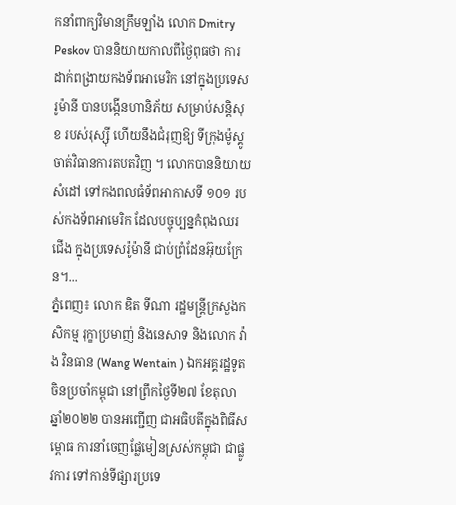កនាំពាក្យវិមានក្រឹមឡាំង លោក Dmitry Peskov បាននិយាយកាលពីថ្ងៃពុធថា ការដាក់ពង្រាយកងទ័ពអាមេរិក នៅក្នុងប្រទេសរូម៉ានី បានបង្កើនហានិភ័យ សម្រាប់សន្តិសុខ របស់រុស្ស៊ី ហើយនឹងជំរុញឱ្យ ទីក្រុងម៉ូស្គូ ចាត់វិធានការតបតវិញ ។ លោកបាននិយាយសំដៅ ទៅកងពលធំទ័ពអាកាសទី ១០១ របស់កងទ័ពអាមេរិក ដែលបច្ចុប្បន្នកំពុងឈរជើង ក្នុងប្រទេសរ៉ូម៉ានី ជាប់ព្រំដែនអ៊ុយក្រែន។...
ភ្នំពេញ៖ លោក ឌិត ទីណា រដ្ឋមន្ត្រីក្រសួងកសិកម្ម រុក្ខាប្រមាញ់ និងនេសាទ និងលោក វ៉ាង វិនធាន (Wang Wentain ) ឯកអគ្គរដ្ឋទូតចិនប្រចាំកម្ពុជា នៅព្រឹកថ្ងៃទី២៧ ខែតុលា ឆ្នាំ២០២២ បានអញ្ជើញ ជាអធិបតីក្នុងពិធីសម្ពោធ ការនាំចេញផ្លែមៀនស្រស់កម្ពុជា ជាផ្លូវការ ទៅកាន់ទីផ្សារប្រទេ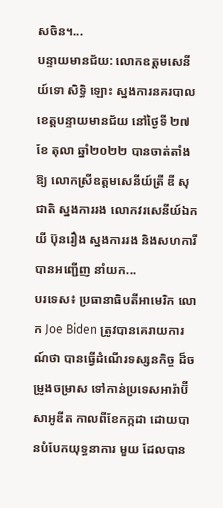សចិន។...
បន្ទាយមានជ័យ: លោកឧត្តមសេនីយ៍ទោ សិទ្ធិ ឡោះ ស្នងការនគរបាលខេត្តបន្ទាយមានជ័យ នៅថ្ងៃទី ២៧ ខែ តុលា ឆ្នាំ២០២២ បានចាត់តាំងឱ្យ លោកស្រីឧត្តមសេនីយ៍ត្រី ឌី សុជាតិ ស្នងការរង លោកវរសេនីយ៍ឯក យី ប៊ុនរឿង ស្នងការរង និងសហការី បានអញ្ជើញ នាំយក...
បរទេស៖ ប្រធានាធិបតីអាមេរិក លោក Joe Biden ត្រូវបានគេរាយការណ៍ថា បានធ្វើដំណើរទស្សនកិច្ច ដ៏ចម្រូងចម្រាស ទៅកាន់ប្រទេសអារ៉ាប៊ីសាអូឌីត កាលពីខែកក្កដា ដោយបានបំបែកយុទ្ធនាការ មួយ ដែលបាន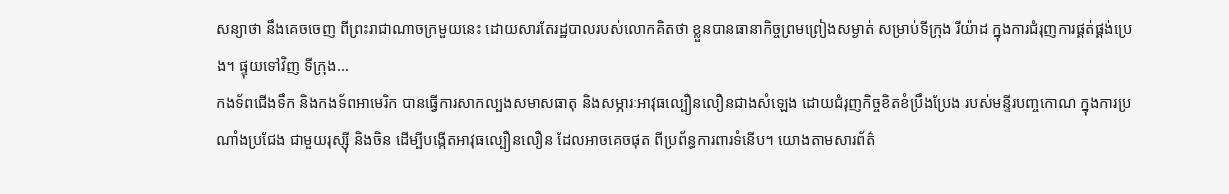សន្យាថា នឹងគេចចេញ ពីព្រះរាជាណាចក្រមួយនេះ ដោយសារតែរដ្ឋបាលរបស់លោកគិតថា ខ្លួនបានធានាកិច្ចព្រមព្រៀងសម្ងាត់ សម្រាប់ទីក្រុង រីយ៉ាដ ក្នុងការជំរុញការផ្គត់ផ្គង់ប្រេង។ ផ្ទុយទៅវិញ ទីក្រុង...
កងទ័ពជើងទឹក និងកងទ័ពអាមេរិក បានធ្វើការសាកល្បងសមាសធាតុ និងសម្ភារៈអាវុធល្បឿនលឿនជាងសំឡេង ដោយជំរុញកិច្ចខិតខំប្រឹងប្រែង របស់មន្ទីរបញ្ចកោណ ក្នុងការប្រណាំងប្រជែង ជាមួយរុស្ស៊ី និងចិន ដើម្បីបង្កើតអាវុធល្បឿនលឿន ដែលអាចគេចផុត ពីប្រព័ន្ធការពារទំនើប។ យោងតាមសារព័ត៌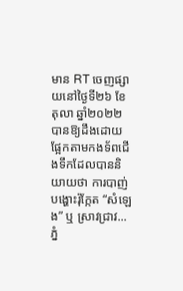មាន RT ចេញផ្សាយនៅថ្ងៃទី២៦ ខែតុលា ឆ្នាំ២០២២ បានឱ្យដឹងដោយផ្អែកតាមកងទ័ពជើងទឹកដែលបាននិយាយថា ការបាញ់បង្ហោះរ៉ុក្កែត “សំឡេង” ឬ ស្រាវជ្រាវ...
ភ្នំ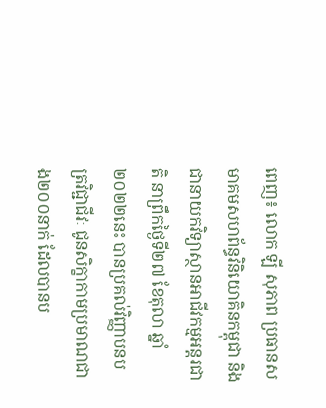ពេញ៖ លោក ឡី សុភាព ប្រធានសមាគមសហព័ន្ធវិនិយោគិនកម្ពុជា និងជានាយកវិទ្យាស្ថានអាជីវកម្មអន្តរជាតិ នាព្រឹកថ្ងៃទី២៧ ខែតុលា ឆ្នាំ២០២២នេះ បានប្រគល់វិញ្ញាបនបត្រវិជ្ជាជីវៈ ជូនសិក្ខាកាមប្រមាណជាង២០០នាក់ ដែលបានប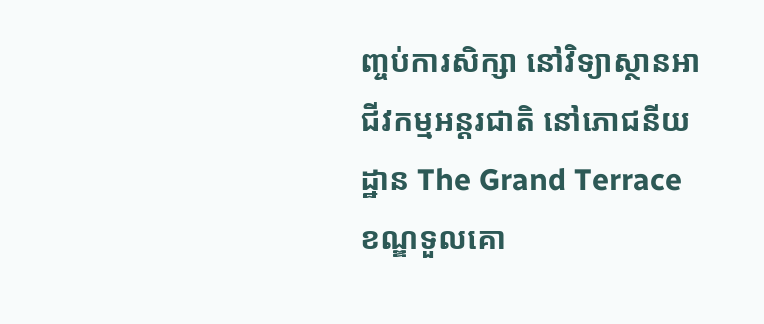ញ្ចប់ការសិក្សា នៅវិទ្យាស្ថានអាជីវកម្មអន្តរជាតិ នៅភោជនីយដ្ឋាន The Grand Terrace ខណ្ឌទួលគោ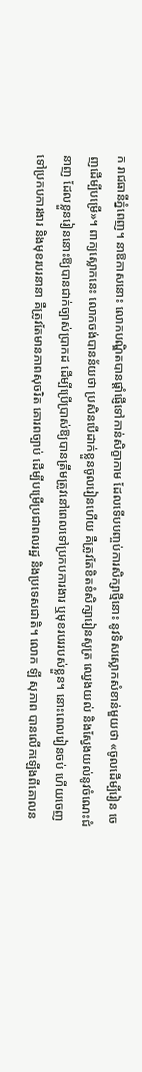ក រាជធានីភ្នំពេញ។ នាឱកាសនោះ លោកបណ្ឌិតបានផ្ដាំផ្ញើទៅកាន់សិក្ខាកាម ដែលទើបបញ្ចប់ការសិក្សាថ្មីនោះ នូវទិសស្លោកសំខាន់មួយថា «ចូលដើម្បីរៀន ចេញដើម្បីបម្រើ»។ ពាក្យស្លោកនេះ លោកចង់បានន័យថា ប្រសិនបើដាក់ខ្លួនចូលរៀនហើយ គឺត្រូវតែខិតខំសិក្សារៀនសូត្រ ឈ្វេងយល់ និងស្វែងយល់នូវចំណេះជំនាញ ដែលខ្លួនរៀននោះឱ្យបានជាក់ច្បាស់ប្រាកដ ដើម្បីប្រើប្រាស់ឱ្យបានត្រឹមត្រូវនៅពេលទៅប្រកបការងារ ឬមុខរបររបស់ខ្លួន។ នោះពេលរៀនចប់ ហើយចេញទៅប្រកបការងារ និងមុខរបរនានា គឺត្រូវតែមានភាពសុចរិត គោរពច្បាប់ ដើម្បីបម្រើប្រជាពលរដ្ឋ និងប្រទេសជាតិ។ លោក ឡី សុភាព បានលើកឡើងពីគោលន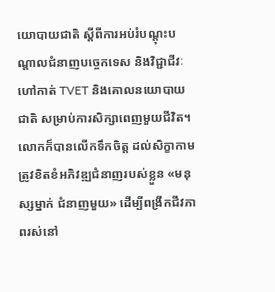យោបាយជាតិ ស្ដីពីការអប់រំបណ្តុះបណ្តាលជំនាញបច្ចេកទេស និងវិជ្ជាជីវៈហៅកាត់ TVET និងគោលនយោបាយជាតិ សម្រាប់ការសិក្សាពេញមួយជីវិត។ លោកក៏បានលើកទឹកចិត្ត ដល់សិក្ខាកាមត្រូវខិតខំអភិវឌ្ឍជំនាញរបស់ខ្លួន «មនុស្សម្នាក់ ជំនាញមួយ» ដើម្បីពង្រីកជីវភាពរស់នៅ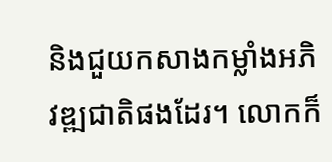និងជួយកសាងកម្លាំងអភិវឌ្ឍជាតិផងដែរ។ លោកក៏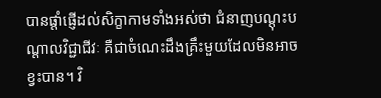បានផ្តាំផ្ញើដល់សិក្ខាកាមទាំងអស់ថា ជំនាញបណ្តុះបណ្តាលវិជ្ជាជីវៈ គឺជាចំណេះដឹងគ្រឹះមួយដែលមិនអាចខ្វះបាន។ វិ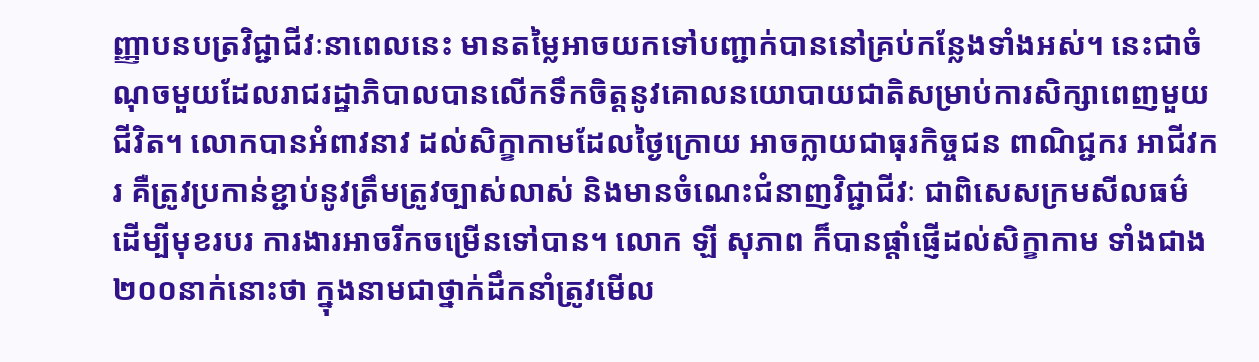ញ្ញាបនបត្រវិជ្ជាជីវៈនាពេលនេះ មានតម្លៃអាចយកទៅបញ្ជាក់បាននៅគ្រប់កន្លែងទាំងអស់។ នេះជាចំណុចមួយដែលរាជរដ្ឋាភិបាលបានលើកទឹកចិត្តនូវគោលនយោបាយជាតិសម្រាប់ការសិក្សាពេញមួយជីវិត។ លោកបានអំពាវនាវ ដល់សិក្ខាកាមដែលថ្ងៃក្រោយ អាចក្លាយជាធុរកិច្ចជន ពាណិជ្ជករ អាជីវករ គឺត្រូវប្រកាន់ខ្ជាប់នូវត្រឹមត្រូវច្បាស់លាស់ និងមានចំណេះជំនាញវិជ្ជាជីវៈ ជាពិសេសក្រមសីលធម៌ ដើម្បីមុខរបរ ការងារអាចរីកចម្រើនទៅបាន។ លោក ឡី សុភាព ក៏បានផ្តាំផ្ញើដល់សិក្ខាកាម ទាំងជាង២០០នាក់នោះថា ក្នុងនាមជាថ្នាក់ដឹកនាំត្រូវមើល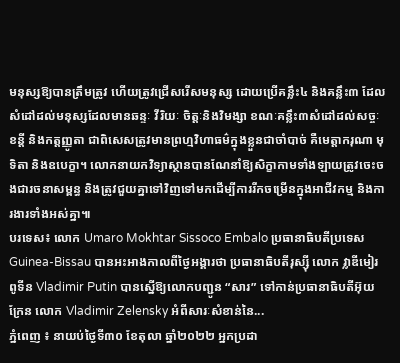មនុស្សឱ្យបានត្រឹមត្រូវ ហើយត្រូវជ្រើសរើសមនុស្ស ដោយប្រើគន្លឹះ៤ និងគន្លឹះ៣ ដែលសំដៅដល់មនុស្សដែលមានឆន្ទៈ វីរិយៈ ចិត្តៈនិងវិមង្សា ខណៈគន្លឹះ៣សំដៅដល់សច្ចៈ ខន្តី និងកត្តញ្ញូតា ជាពិសេសត្រូវមានព្រហ្មវិហាធម៌ក្នុងខ្លួនជាចាំបាច់ គឺមេត្តាករុណា មុទិតា និងឧបេក្ខា។ លោកនាយកវិទ្យាស្ថានបានណែនាំឱ្យសិក្ខាកាមទាំងឡាយត្រូវចេះចងជារចនាសម្ពន្ធ និងត្រូវជួយគ្នាទៅវិញទៅមកដើម្បីការរីកចម្រើនក្នុងអាជីវកម្ម និងការងារទាំងអស់គ្នា៕
បរទេស៖ លោក Umaro Mokhtar Sissoco Embalo ប្រធានាធិបតីប្រទេស Guinea-Bissau បានអះអាងកាលពីថ្ងៃអង្គារថា ប្រធានាធិបតីរុស្ស៊ី លោក វ្លាឌីមៀរ ពូទីន Vladimir Putin បានស្នើឱ្យលោកបញ្ជូន “សារ” ទៅកាន់ប្រធានាធិបតីអ៊ុយក្រែន លោក Vladimir Zelensky អំពីសារៈសំខាន់នៃ...
ភ្នំពេញ ៖ នាយប់ថ្ងៃទី៣០ ខែតុលា ឆ្នាំ២០២២ អ្នកប្រដា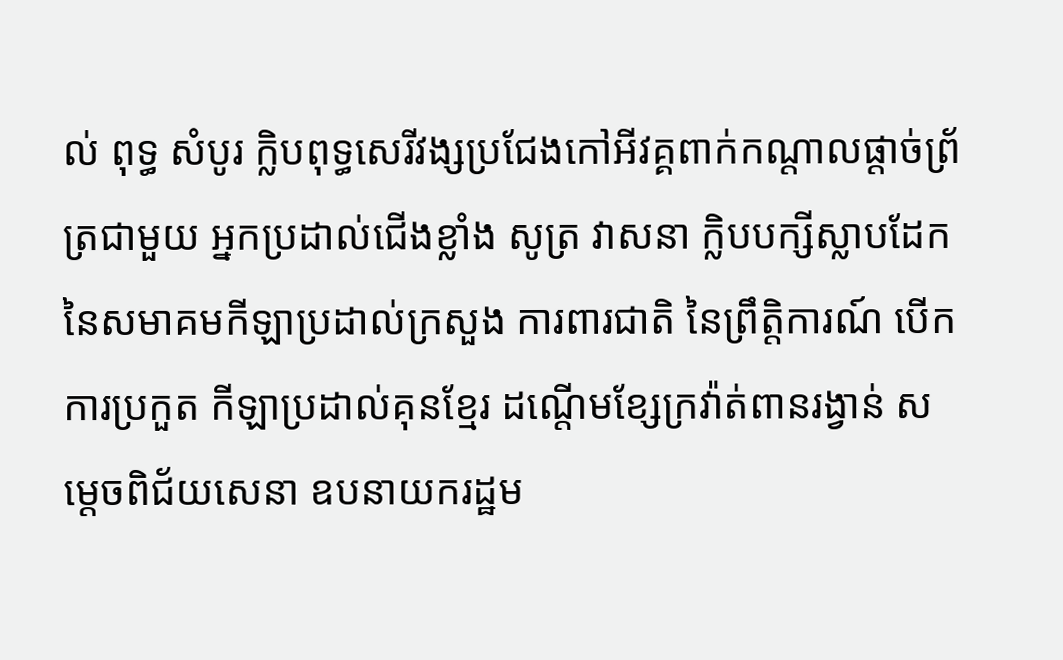ល់ ពុទ្ធ សំបូរ ក្លិបពុទ្ធសេរីវង្សប្រជែងកៅអីវគ្គពាក់កណ្តាលផ្តាច់ព្រ័ត្រជាមួយ អ្នកប្រដាល់ជើងខ្លាំង សូត្រ វាសនា ក្លិបបក្សីស្លាបដែក នៃសមាគមកីឡាប្រដាល់ក្រសួង ការពារជាតិ នៃព្រឹត្តិការណ៍ បើកការប្រកួត កីឡាប្រដាល់គុនខ្មែរ ដណ្តើមខ្សែក្រវ៉ាត់ពានរង្វាន់ សម្ដេចពិជ័យសេនា ឧបនាយករដ្ឋម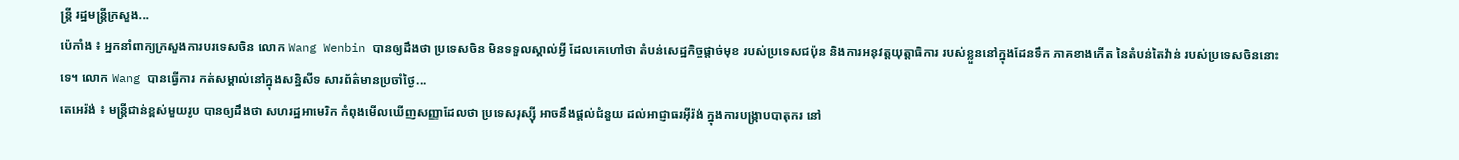ន្ត្រី រដ្ឋមន្ត្រីក្រសួង...
ប៉េកាំង ៖ អ្នកនាំពាក្យក្រសួងការបរទេសចិន លោក Wang Wenbin បានឲ្យដឹងថា ប្រទេសចិន មិនទទួលស្គាល់អ្វី ដែលគេហៅថា តំបន់សេដ្ឋកិច្ចផ្តាច់មុខ របស់ប្រទេសជប៉ុន និងការអនុវត្តយុត្តាធិការ របស់ខ្លួននៅក្នុងដែនទឹក ភាគខាងកើត នៃតំបន់តៃវ៉ាន់ របស់ប្រទេសចិននោះទេ។ លោក Wang បានធ្វើការ កត់សម្គាល់នៅក្នុងសន្និសីទ សារព័ត៌មានប្រចាំថ្ងៃ...
តេអេរ៉ង់ ៖ មន្ត្រីជាន់ខ្ពស់មួយរូប បានឲ្យដឹងថា សហរដ្ឋអាមេរិក កំពុងមើលឃើញសញ្ញាដែលថា ប្រទេសរុស្ស៊ី អាចនឹងផ្តល់ជំនួយ ដល់អាជ្ញាធរអ៊ីរ៉ង់ ក្នុងការបង្ក្រាបបាតុករ នៅ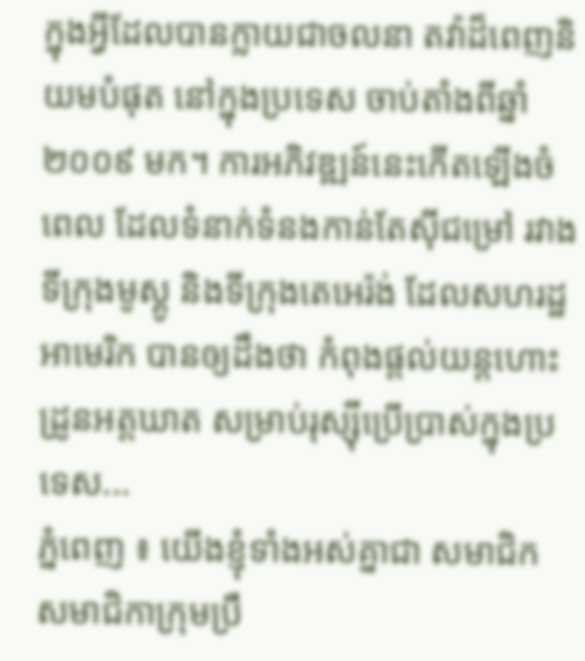ក្នុងអ្វីដែលបានក្លាយជាចលនា តវ៉ាដ៏ពេញនិយមបំផុត នៅក្នុងប្រទេស ចាប់តាំងពីឆ្នាំ២០០៩ មក។ ការអភិវឌ្ឍន៍នេះកើតឡើងចំពេល ដែលទំនាក់ទំនងកាន់តែស៊ីជម្រៅ រវាងទីក្រុងមូស្គូ និងទីក្រុងតេអេរ៉ង់ ដែលសហរដ្ឋអាមេរិក បានឲ្យដឹងថា កំពុងផ្តល់យន្តហោះដ្រូនអត្ដឃាត សម្រាប់រុស្ស៊ីប្រើប្រាស់ក្នុងប្រទេស...
ភ្នំពេញ ៖ យើងខ្ញុំទាំងអស់គ្នាជា សមាជិក សមាជិកាក្រុមប្រឹ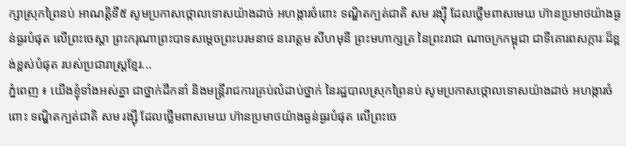ក្សាស្រុកព្រៃនប់ អាណត្តិទី៥ សូមប្រកាសថ្កោលទោសយ៉ាងដាច់ អហង្ការចំពោះ ទណ្ឌិតក្បត់ជាតិ សម រង្ស៊ី ដែលថ្លើមពាសមេឃ ហ៊ានប្រមាថយ៉ាងធ្ងន់ធ្ងរបំផុត លើព្រះចេស្តា ព្រះករុណាព្រះបាទសម្ដេចព្រះបរមនាថ នរោត្តម សីហមុនី ព្រះមហាក្សត្រ នៃព្រះរាជា ណាចក្រកម្ពុជា ជាទីគោរពសក្ការៈដ៏ខ្ពង់ខ្ពស់បំផុត របស់ប្រជារាស្ត្រខ្មែរ...
ភ្នំពេញ ៖ យើងខ្ញុំទាំងអស់គ្នា ជាថ្នាក់ដឹកនាំ និងមន្រ្តីរាជការគ្រប់លំដាប់ថ្នាក់ នៃរដ្ឋបាលស្រុកព្រៃនប់ សូមប្រកាសថ្កោលទោសយ៉ាងដាច់ អហង្ការចំពោះ ទណ្ឌិតក្បត់ជាតិ សម រង្ស៊ី ដែលថ្លើមពាសមេឃ ហ៊ានប្រមាថយ៉ាងធ្ងន់ធ្ងរបំផុត លើព្រះចេ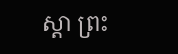ស្តា ព្រះ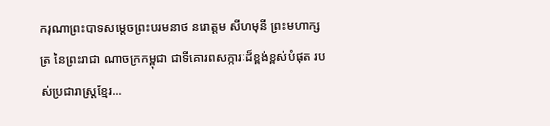ករុណាព្រះបាទសម្ដេចព្រះបរមនាថ នរោត្តម សីហមុនី ព្រះមហាក្សត្រ នៃព្រះរាជា ណាចក្រកម្ពុជា ជាទីគោរពសក្ការៈដ៏ខ្ពង់ខ្ពស់បំផុត របស់ប្រជារាស្ត្រខ្មែរ...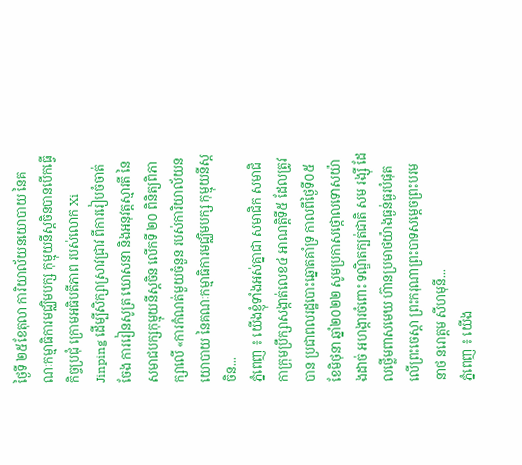ថ្ងៃទី ២៥ខែតុលា ការិយាល័យនយោបាយ នៃគណៈកម្មាធិការមជ្ឈិមបក្ស កុម្មុយនីស្តចិនបានបើកធ្វើកិច្ចប្រជុំ ក្រោមអធិបតីភាព របស់លោក Xi Jinping ដើម្បីសិក្សាស្រាវជ្រាវ ពីការរៀបចំចាត់ចែង ការរៀនសូត្រ ឃោសនា និងអនុវត្តស្មារតី នៃសមាជបក្សកុម្មុយនីស្តចិន លើកទី ២០ ពិនិត្យពិភាក្សាលើ «ការកំណត់មួយចំនួន របស់ការិយាល័យនយោបាយ នៃគណៈកម្មាធិការមជ្ឈិមបក្ស កុម្មុយនីស្តចិន...
ភ្នំពេញ ៖ យើងខ្ញុំទាំងអស់គ្នាជា សមាជិក សមាជិកាក្រុមប្រឹក្សាសង្កាត់លេខ៤ អាណត្តិទី៥ ដែលត្រូវបាន ប្រជាពលរដ្ឋបោះឆ្នោតគាំទ្រ កាលពីថ្ងៃទី០៥ ខែមិថុនា ឆ្នាំ២០២២ សូមប្រកាសថ្កោលទោសយ៉ាងដាច់ អហង្ការចំពោះ ទណ្ឌិតក្បត់ជាតិ សម រង្ស៊ី ដែលថ្លើមពាសមេឃ ហ៊ានប្រមាថយ៉ាងធ្ងន់ធ្ងរបំផុត លើព្រះចេស្តា ព្រះករុណាព្រះបាទសម្ដេចព្រះបរមនាថ នរោត្តម សីហមុនី...
ភ្នំពេញ ៖ យើង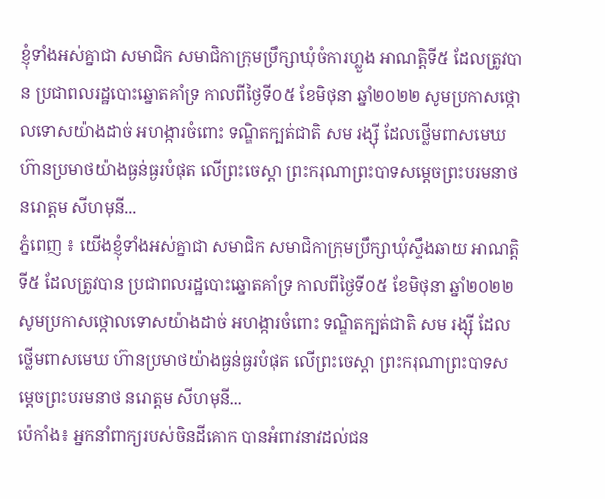ខ្ញុំទាំងអស់គ្នាជា សមាជិក សមាជិកាក្រុមប្រឹក្សាឃុំចំការហ្លួង អាណត្តិទី៥ ដែលត្រូវបាន ប្រជាពលរដ្ឋបោះឆ្នោតគាំទ្រ កាលពីថ្ងៃទី០៥ ខែមិថុនា ឆ្នាំ២០២២ សូមប្រកាសថ្កោលទោសយ៉ាងដាច់ អហង្ការចំពោះ ទណ្ឌិតក្បត់ជាតិ សម រង្ស៊ី ដែលថ្លើមពាសមេឃ ហ៊ានប្រមាថយ៉ាងធ្ងន់ធ្ងរបំផុត លើព្រះចេស្តា ព្រះករុណាព្រះបាទសម្ដេចព្រះបរមនាថ នរោត្តម សីហមុនី...
ភ្នំពេញ ៖ យើងខ្ញុំទាំងអស់គ្នាជា សមាជិក សមាជិកាក្រុមប្រឹក្សាឃុំស្ទឹងឆាយ អាណត្តិទី៥ ដែលត្រូវបាន ប្រជាពលរដ្ឋបោះឆ្នោតគាំទ្រ កាលពីថ្ងៃទី០៥ ខែមិថុនា ឆ្នាំ២០២២ សូមប្រកាសថ្កោលទោសយ៉ាងដាច់ អហង្ការចំពោះ ទណ្ឌិតក្បត់ជាតិ សម រង្ស៊ី ដែលថ្លើមពាសមេឃ ហ៊ានប្រមាថយ៉ាងធ្ងន់ធ្ងរបំផុត លើព្រះចេស្តា ព្រះករុណាព្រះបាទសម្ដេចព្រះបរមនាថ នរោត្តម សីហមុនី...
ប៉េកាំង៖ អ្នកនាំពាក្យរបស់ចិនដីគោក បានអំពាវនាវដល់ជន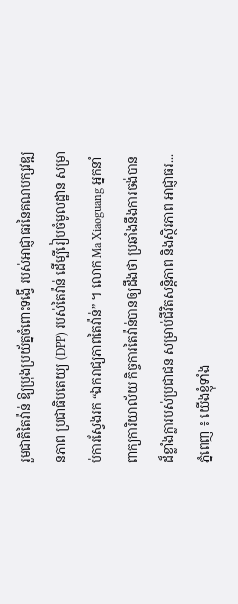រួមជាតិតៃវ៉ាន់ ឱ្យប្រុងប្រយ័ត្នចំពោះទង្វើ របស់អាជ្ញាធរនៃគណបក្សវឌ្ឍនភាព ប្រជាធិបតេយ្យ (DPP) របស់តៃវ៉ាន់ ដើម្បីរៀបចំមូលដ្ឋាន សម្រាប់ការស្វែងរក “ឯករាជ្យភាពតៃវ៉ាន់” ។ លោក Ma Xiaoguang អ្នកនាំពាក្យការិយាល័យ កិច្ចការតៃវ៉ាន់បានឲ្យដឹងថា ប្រឆាំងនឹងការចង់បាន ដ៏ខ្លាំងក្លារបស់ប្រជាជន សម្រាប់ជីវិតសន្តិភាព និងស្ថិរភាព អាជ្ញាធរ...
ភ្នំពេញ ៖ យើងខ្ញុំទាំង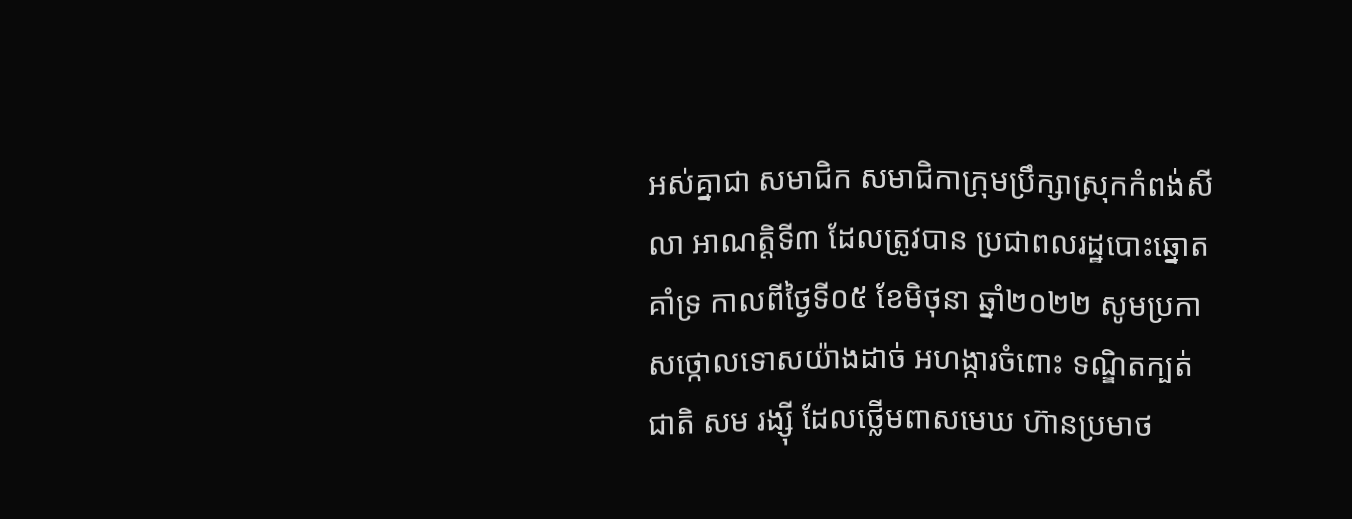អស់គ្នាជា សមាជិក សមាជិកាក្រុមប្រឹក្សាស្រុកកំពង់សីលា អាណត្តិទី៣ ដែលត្រូវបាន ប្រជាពលរដ្ឋបោះឆ្នោតគាំទ្រ កាលពីថ្ងៃទី០៥ ខែមិថុនា ឆ្នាំ២០២២ សូមប្រកាសថ្កោលទោសយ៉ាងដាច់ អហង្ការចំពោះ ទណ្ឌិតក្បត់ជាតិ សម រង្ស៊ី ដែលថ្លើមពាសមេឃ ហ៊ានប្រមាថ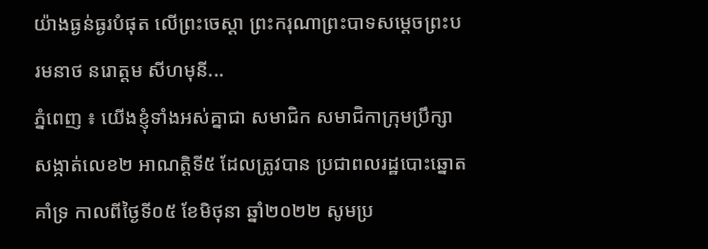យ៉ាងធ្ងន់ធ្ងរបំផុត លើព្រះចេស្តា ព្រះករុណាព្រះបាទសម្ដេចព្រះបរមនាថ នរោត្តម សីហមុនី...
ភ្នំពេញ ៖ យើងខ្ញុំទាំងអស់គ្នាជា សមាជិក សមាជិកាក្រុមប្រឹក្សាសង្កាត់លេខ២ អាណត្តិទី៥ ដែលត្រូវបាន ប្រជាពលរដ្ឋបោះឆ្នោតគាំទ្រ កាលពីថ្ងៃទី០៥ ខែមិថុនា ឆ្នាំ២០២២ សូមប្រ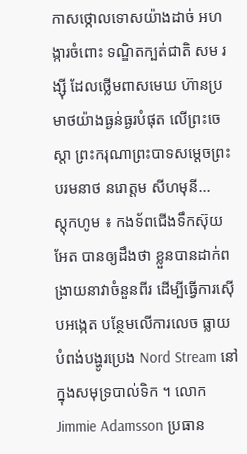កាសថ្កោលទោសយ៉ាងដាច់ អហង្ការចំពោះ ទណ្ឌិតក្បត់ជាតិ សម រង្ស៊ី ដែលថ្លើមពាសមេឃ ហ៊ានប្រមាថយ៉ាងធ្ងន់ធ្ងរបំផុត លើព្រះចេស្តា ព្រះករុណាព្រះបាទសម្ដេចព្រះបរមនាថ នរោត្តម សីហមុនី...
ស្ដុកហូម ៖ កងទ័ពជើងទឹកស៊ុយអែត បានឲ្យដឹងថា ខ្លួនបានដាក់ពង្រាយនាវាចំនួនពីរ ដើម្បីធ្វើការស៊ើបអង្កេត បន្ថែមលើការលេច ធ្លាយបំពង់បង្ហូរប្រេង Nord Stream នៅក្នុងសមុទ្របាល់ទិក ។ លោក Jimmie Adamsson ប្រធាន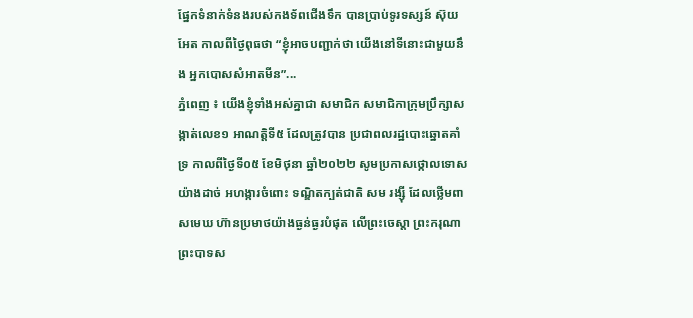ផ្នែកទំនាក់ទំនងរបស់កងទ័ពជើងទឹក បានប្រាប់ទូរទស្សន៍ ស៊ុយអែត កាលពីថ្ងៃពុធថា “ខ្ញុំអាចបញ្ជាក់ថា យើងនៅទីនោះជាមួយនឹង អ្នកបោសសំអាតមីន”...
ភ្នំពេញ ៖ យើងខ្ញុំទាំងអស់គ្នាជា សមាជិក សមាជិកាក្រុមប្រឹក្សាសង្កាត់លេខ១ អាណត្តិទី៥ ដែលត្រូវបាន ប្រជាពលរដ្ឋបោះឆ្នោតគាំទ្រ កាលពីថ្ងៃទី០៥ ខែមិថុនា ឆ្នាំ២០២២ សូមប្រកាសថ្កោលទោសយ៉ាងដាច់ អហង្ការចំពោះ ទណ្ឌិតក្បត់ជាតិ សម រង្ស៊ី ដែលថ្លើមពាសមេឃ ហ៊ានប្រមាថយ៉ាងធ្ងន់ធ្ងរបំផុត លើព្រះចេស្តា ព្រះករុណាព្រះបាទស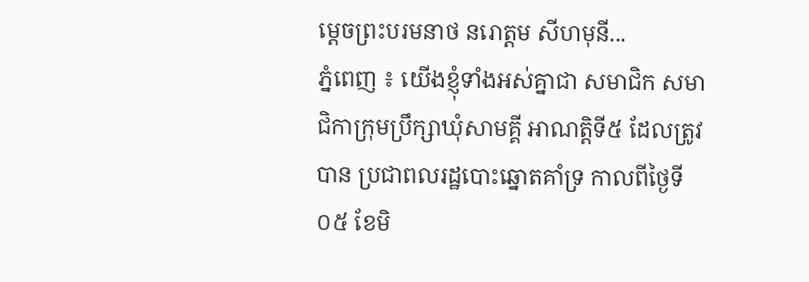ម្ដេចព្រះបរមនាថ នរោត្តម សីហមុនី...
ភ្នំពេញ ៖ យើងខ្ញុំទាំងអស់គ្នាជា សមាជិក សមាជិកាក្រុមប្រឹក្សាឃុំសាមគ្គី អាណត្តិទី៥ ដែលត្រូវបាន ប្រជាពលរដ្ឋបោះឆ្នោតគាំទ្រ កាលពីថ្ងៃទី០៥ ខែមិ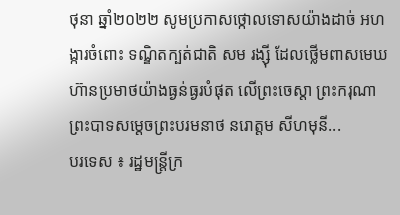ថុនា ឆ្នាំ២០២២ សូមប្រកាសថ្កោលទោសយ៉ាងដាច់ អហង្ការចំពោះ ទណ្ឌិតក្បត់ជាតិ សម រង្ស៊ី ដែលថ្លើមពាសមេឃ ហ៊ានប្រមាថយ៉ាងធ្ងន់ធ្ងរបំផុត លើព្រះចេស្តា ព្រះករុណាព្រះបាទសម្ដេចព្រះបរមនាថ នរោត្តម សីហមុនី...
បរទេស ៖ រដ្ឋមន្ត្រីក្រ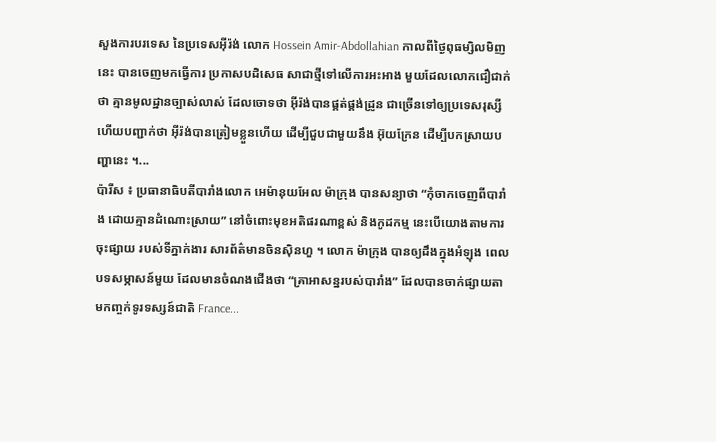សួងការបរទេស នៃប្រទេសអ៊ីរ៉ង់ លោក Hossein Amir-Abdollahian កាលពីថ្ងៃពុធម្សិលមិញនេះ បានចេញមកធ្វើការ ប្រកាសបដិសេធ សាជាថ្មីទៅលើការអះអាង មួយដែលលោកជឿជាក់ថា គ្មានមូលដ្ឋានច្បាស់លាស់ ដែលចោទថា អ៊ីរ៉ង់បានផ្គត់ផ្គង់ដ្រូន ជាច្រើនទៅឲ្យប្រទេសរុស្សី ហើយបញ្ជាក់ថា អ៊ីរ៉ង់បានត្រៀមខ្លួនហើយ ដើម្បីជួបជាមួយនឹង អ៊ុយក្រែន ដើម្បីបកស្រាយបញ្ហានេះ ។...
ប៉ារីស ៖ ប្រធានាធិបតីបារាំងលោក អេម៉ានុយអែល ម៉ាក្រុង បានសន្យាថា “កុំចាកចេញពីបារាំង ដោយគ្មានដំណោះស្រាយ” នៅចំពោះមុខអតិផរណាខ្ពស់ និងកូដកម្ម នេះបើយោងតាមការចុះផ្សាយ របស់ទីភ្នាក់ងារ សារព័ត៌មានចិនស៊ិនហួ ។ លោក ម៉ាក្រុង បានឲ្យដឹងក្នុងអំឡុង ពេលបទសម្ភាសន៍មួយ ដែលមានចំណងជើងថា “គ្រាអាសន្នរបស់បារាំង” ដែលបានចាក់ផ្សាយតាមកញ្ចក់ទូរទស្សន៍ជាតិ France...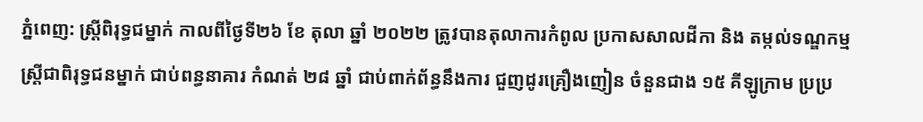ភ្នំពេញ: ស្រី្តពិរុទ្ធជម្នាក់ កាលពីថ្ងៃទី២៦ ខែ តុលា ឆ្នាំ ២០២២ ត្រូវបានតុលាការកំពូល ប្រកាសសាលដីកា និង តម្កល់ទណ្ឌកម្ម ស្ត្រីជាពិរុទ្ធជនម្នាក់ ជាប់ពន្ធនាគារ កំណត់ ២៨ ឆ្នាំ ជាប់ពាក់ព័ន្ធនឹងការ ជួញដូរគ្រឿងញៀន ចំនួនជាង ១៥ គីឡូក្រាម ប្រប្រ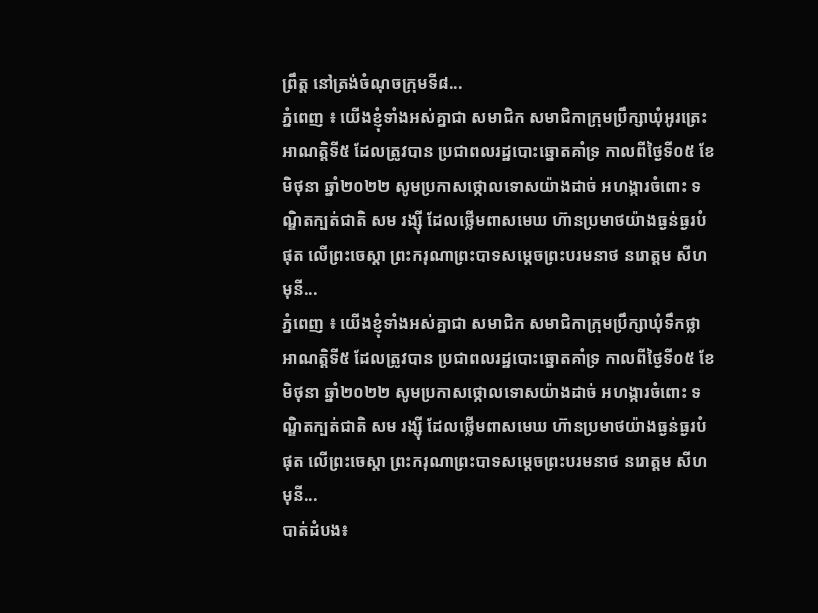ព្រឹត្ត នៅត្រង់ចំណុចក្រុមទី៨...
ភ្នំពេញ ៖ យើងខ្ញុំទាំងអស់គ្នាជា សមាជិក សមាជិកាក្រុមប្រឹក្សាឃុំអូរត្រេះ អាណត្តិទី៥ ដែលត្រូវបាន ប្រជាពលរដ្ឋបោះឆ្នោតគាំទ្រ កាលពីថ្ងៃទី០៥ ខែមិថុនា ឆ្នាំ២០២២ សូមប្រកាសថ្កោលទោសយ៉ាងដាច់ អហង្ការចំពោះ ទណ្ឌិតក្បត់ជាតិ សម រង្ស៊ី ដែលថ្លើមពាសមេឃ ហ៊ានប្រមាថយ៉ាងធ្ងន់ធ្ងរបំផុត លើព្រះចេស្តា ព្រះករុណាព្រះបាទសម្ដេចព្រះបរមនាថ នរោត្តម សីហមុនី...
ភ្នំពេញ ៖ យើងខ្ញុំទាំងអស់គ្នាជា សមាជិក សមាជិកាក្រុមប្រឹក្សាឃុំទឹកថ្លា អាណត្តិទី៥ ដែលត្រូវបាន ប្រជាពលរដ្ឋបោះឆ្នោតគាំទ្រ កាលពីថ្ងៃទី០៥ ខែមិថុនា ឆ្នាំ២០២២ សូមប្រកាសថ្កោលទោសយ៉ាងដាច់ អហង្ការចំពោះ ទណ្ឌិតក្បត់ជាតិ សម រង្ស៊ី ដែលថ្លើមពាសមេឃ ហ៊ានប្រមាថយ៉ាងធ្ងន់ធ្ងរបំផុត លើព្រះចេស្តា ព្រះករុណាព្រះបាទសម្ដេចព្រះបរមនាថ នរោត្តម សីហមុនី...
បាត់ដំបង៖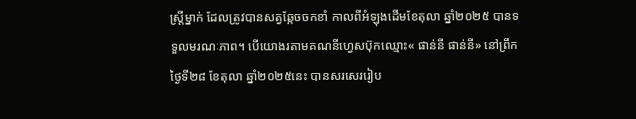ស្រ្តីម្នាក់ ដែលត្រូវបានសត្វឆ្កែចចកខាំ កាលពីអំឡុងដើមខែតុលា ឆ្នាំ២០២៥ បានទទួលមរណៈភាព។ បើយោងរតាមគណនីហ្វេសប៊ុកឈ្មោះ« ផាន់នី ផាន់នី» នៅព្រឹកថ្ងៃទី២៨ ខែតុលា ឆ្នាំ២០២៥នេះ បានសរសេររៀប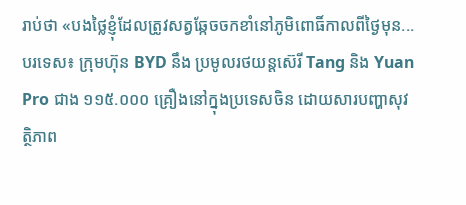រាប់ថា «បងថ្លៃខ្ញុំដែលត្រូវសត្វឆ្កែចចកខាំនៅភូមិពោធិ៍កាលពីថ្ងៃមុន...
បរទេស៖ ក្រុមហ៊ុន BYD នឹង ប្រមូលរថយន្តស៊េរី Tang និង Yuan Pro ជាង ១១៥.០០០ គ្រឿងនៅក្នុងប្រទេសចិន ដោយសារបញ្ហាសុវត្ថិភាព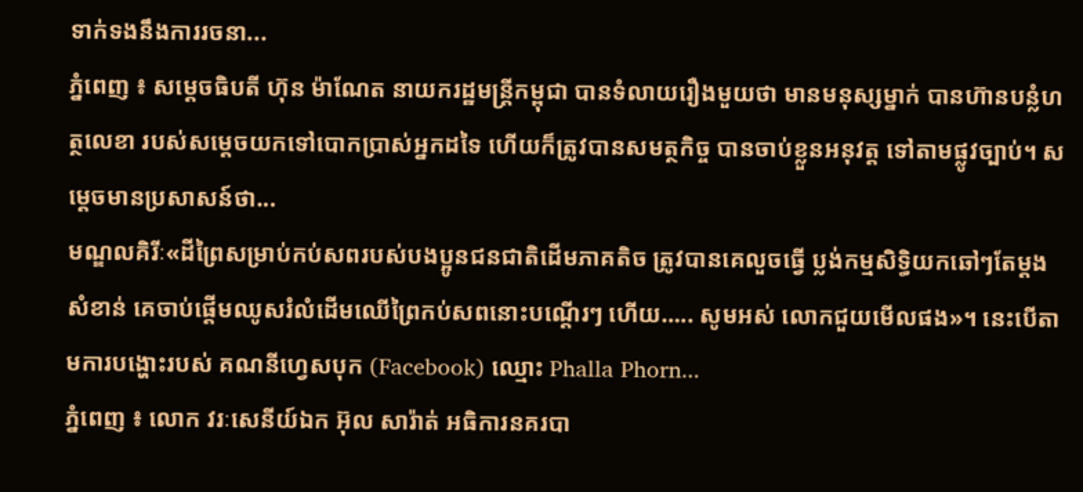ទាក់ទងនឹងការរចនា...
ភ្នំពេញ ៖ សម្តេចធិបតី ហ៊ុន ម៉ាណែត នាយករដ្ឋមន្រ្តីកម្ពុជា បានទំលាយរឿងមួយថា មានមនុស្សម្នាក់ បានហ៊ានបន្លំហត្ថលេខា របស់សម្ដេចយកទៅបោកប្រាស់អ្នកដទៃ ហើយក៏ត្រូវបានសមត្ថកិច្ច បានចាប់ខ្លួនអនុវត្ត ទៅតាមផ្លូវច្បាប់។ សម្ដេចមានប្រសាសន៍ថា...
មណ្ឌលគិរីៈ«ដីព្រៃសម្រាប់កប់សពរបស់បងប្អូនជនជាតិដើមភាគតិច ត្រូវបានគេលួចធ្វើ ប្លង់កម្មសិទ្ធិយកឆៅៗតែម្តង សំខាន់ គេចាប់ផ្ដើមឈូសរំលំដើមឈើព្រៃកប់សពនោះបណ្តើរៗ ហើយ….. សូមអស់ លោកជួយមើលផង»។ នេះបើតាមការបង្ហោះរបស់ គណនីហ្វេសបុក (Facebook) ឈ្មោះ Phalla Phorn...
ភ្នំពេញ ៖ លោក វរៈសេនីយ៍ឯក អ៊ុល សារ៉ាត់ អធិការនគរបា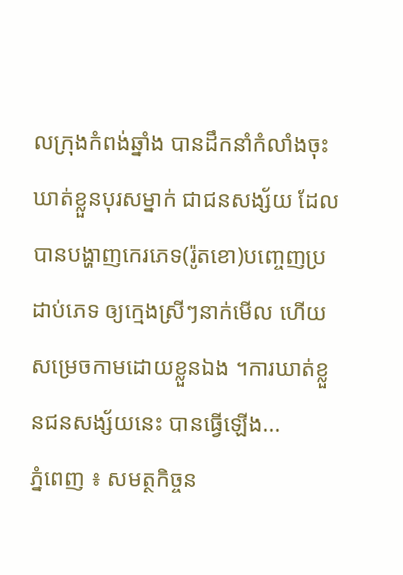លក្រុងកំពង់ឆ្នាំង បានដឹកនាំកំលាំងចុះឃាត់ខ្លួនបុរសម្នាក់ ជាជនសង្ស័យ ដែលបានបង្ហាញកេរភេទ(រ៉ូតខោ)បញ្ចេញប្រដាប់ភេទ ឲ្យក្មេងស្រីៗនាក់មើល ហើយសម្រេចកាមដោយខ្លួនឯង ។ការឃាត់ខ្លួនជនសង្ស័យនេះ បានធ្វើឡើង...
ភ្នំពេញ ៖ សមត្ថកិច្ចន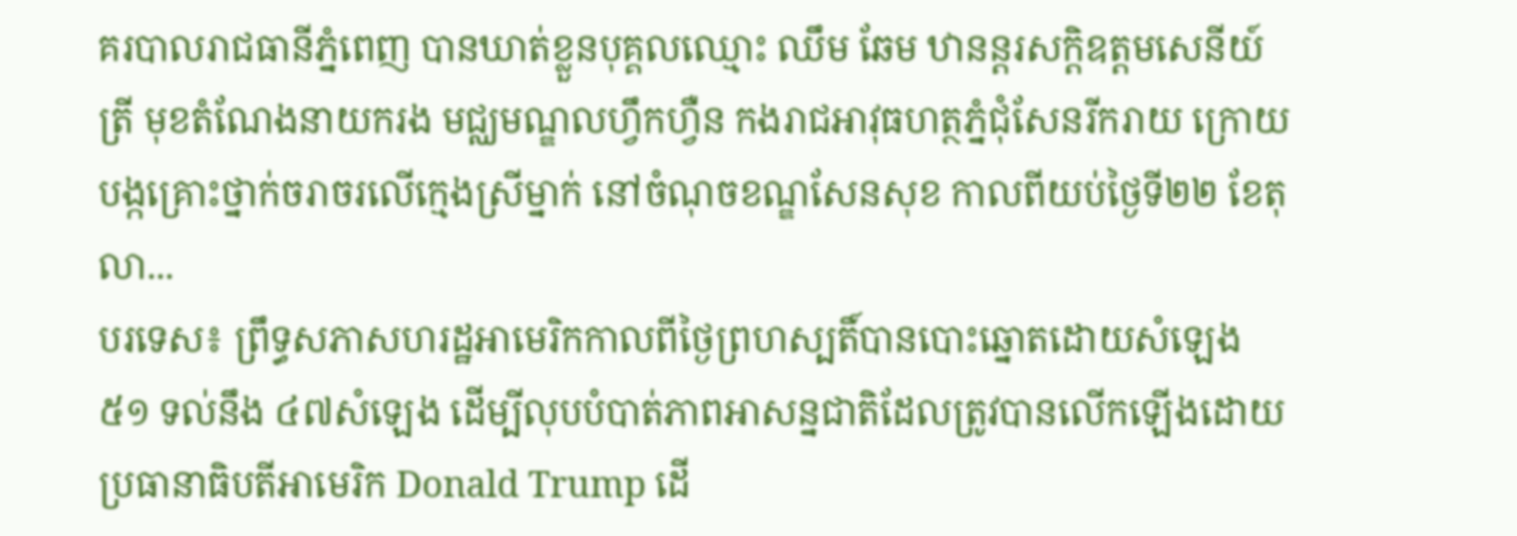គរបាលរាជធានីភ្នំពេញ បានឃាត់ខ្លួនបុគ្គលឈ្មោះ ឈឹម ឆែម ឋានន្តរសក្តិឧត្តមសេនីយ៍ត្រី មុខតំណែងនាយករង មជ្ឈមណ្ឌលហ្វឹកហ្វឺន កងរាជអាវុធហត្ថភ្នំជុំសែនរីករាយ ក្រោយបង្កគ្រោះថ្នាក់ចរាចរលើក្មេងស្រីម្នាក់ នៅចំណុចខណ្ឌសែនសុខ កាលពីយប់ថ្ងៃទី២២ ខែតុលា...
បរទេស៖ ព្រឹទ្ធសភាសហរដ្ឋអាមេរិកកាលពីថ្ងៃព្រហស្បតិ៍បានបោះឆ្នោតដោយសំឡេង ៥១ ទល់នឹង ៤៧សំឡេង ដើម្បីលុបបំបាត់ភាពអាសន្នជាតិដែលត្រូវបានលើកឡើងដោយប្រធានាធិបតីអាមេរិក Donald Trump ដើ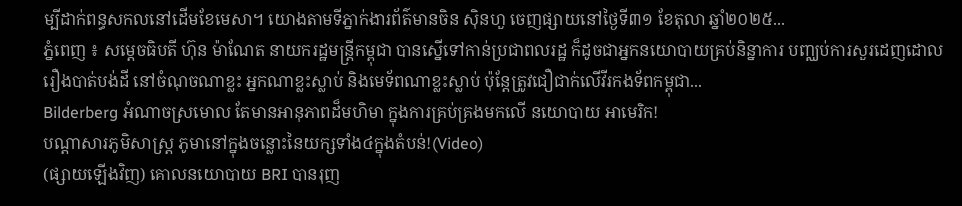ម្បីដាក់ពន្ធសកលនៅដើមខែមេសា។ យោងតាមទីភ្នាក់ងារព័ត៌មានចិន ស៊ិនហួ ចេញផ្សាយនៅថ្ងៃទី៣១ ខែតុលា ឆ្នាំ២០២៥...
ភ្នំពេញ ៖ សម្តេចធិបតី ហ៊ុន ម៉ាណែត នាយករដ្ឋមន្រ្តីកម្ពុជា បានស្នើទៅកាន់ប្រជាពលរដ្ឋ ក៏ដូចជាអ្នកនយោបាយគ្រប់និន្នាការ បញ្ឈប់ការសួរដេញដោល រឿងបាត់បង់ដី នៅចំណុចណាខ្លះ អ្នកណាខ្លះស្លាប់ និងមេទ័ពណាខ្លះស្លាប់ ប៉ុន្តែត្រូវជឿជាក់លើវីរកងទ័ពកម្ពុជា...
Bilderberg អំណាចស្រមោល តែមានអានុភាពដ៏មហិមា ក្នុងការគ្រប់គ្រងមកលើ នយោបាយ អាមេរិក!
បណ្ដាសារភូមិសាស្រ្ត ភូមានៅក្នុងចន្លោះនៃយក្សទាំង៤ក្នុងតំបន់!(Video)
(ផ្សាយឡើងវិញ) គោលនយោបាយ BRI បានរុញ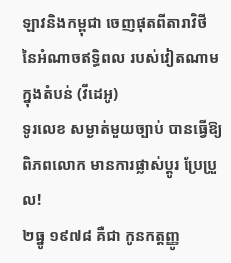ឡាវនិងកម្ពុជា ចេញផុតពីតារាវិថី នៃអំណាចឥទ្ធិពល របស់វៀតណាម ក្នុងតំបន់ (វីដេអូ)
ទូរលេខ សម្ងាត់មួយច្បាប់ បានធ្វើឱ្យពិភពលោក មានការផ្លាស់ប្ដូរ ប្រែប្រួល!
២ធ្នូ ១៩៧៨ គឺជា កូនកត្តញ្ញូ